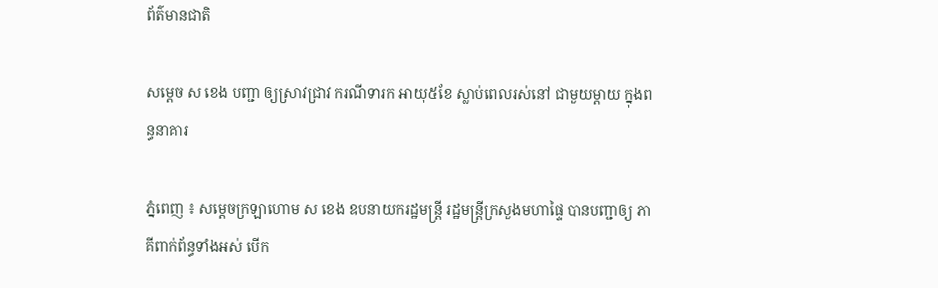ព័ត៌មានជាតិ

សម្ដេច ស ខេង បញ្ជា ឲ្យស្រាវជ្រាវ ករណីទារក អាយុ៥ខែ ស្លាប់ពេលរស់នៅ ជាមួយម្ដាយ ក្នុងពន្ធនាគារ

ភ្នំពេញ ៖ សម្ដេចក្រឡាហោម ស ខេង ឧបនាយករដ្ឋមន្ដ្រី រដ្ឋមន្ដ្រីក្រសួងមហាផ្ទៃ បានបញ្ជាឲ្យ ភាគីពាក់ព័ន្ធទាំងអស់ បើក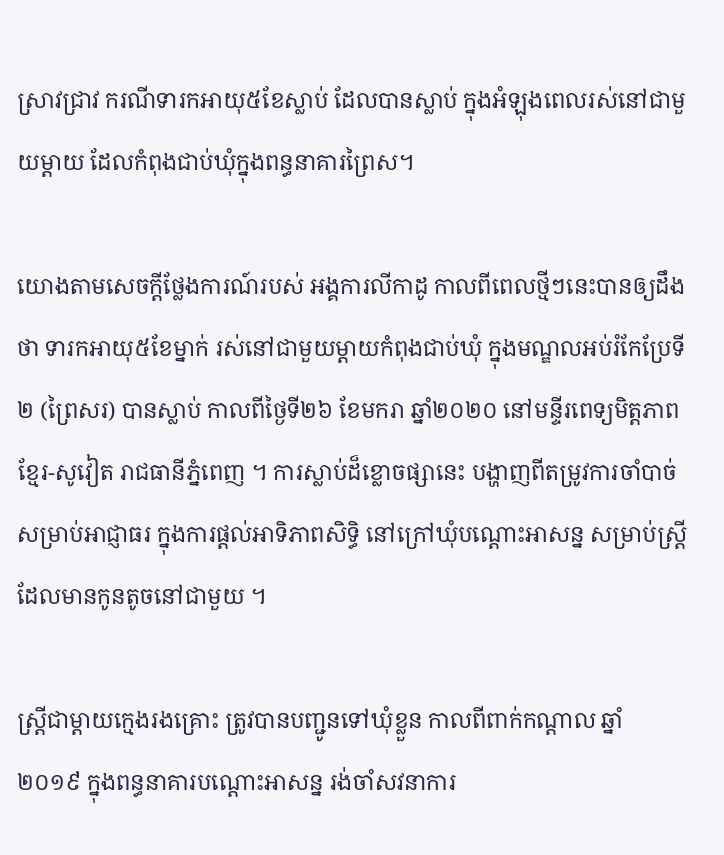ស្រាវជ្រាវ ករណីទារកអាយុ៥ខែស្លាប់ ដែលបានស្លាប់ ក្នុងអំឡុងពេលរស់នៅជាមួយម្ដាយ ដែលកំពុងជាប់ឃុំក្នុងពន្ធនាគារព្រៃស។

យោងតាមសេចក្ដីថ្លែងការណ៍របស់ អង្គការលីកាដូ កាលពីពេលថ្មីៗនេះបានឲ្យដឹងថា ទារកអាយុ៥ខែម្នាក់ រស់នៅជាមួយម្ដាយកំពុងជាប់ឃុំ ក្នុងមណ្ឌលអប់រំកែប្រែទី២ (ព្រៃសរ) បានស្លាប់ កាលពីថ្ងៃទី២៦ ខែមករា ឆ្នាំ២០២០ នៅមន្ទីរពេទ្យមិត្តភាព ខ្មែរ-សូវៀត រាជធានីភ្នំពេញ ។ ការស្លាប់ដ៏ខ្លោចផ្សានេះ បង្ហាញពីតម្រូវការចាំបាច់ សម្រាប់អាជ្ញាធរ ក្នុងការផ្ដល់អាទិភាពសិទ្ធិ នៅក្រៅឃុំបណ្ដោះអាសន្ន សម្រាប់ស្ត្រី ដែលមានកូនតូចនៅជាមួយ ។

ស្ដ្រីជាម្ដាយក្មេងរងគ្រោះ ត្រូវបានបញ្ជូនទៅឃុំខ្លួន កាលពីពាក់កណ្ដាល ឆ្នាំ២០១៩ ក្នុងពន្ធនាគារបណ្ដោះអាសន្ន រង់ចាំសវនាការ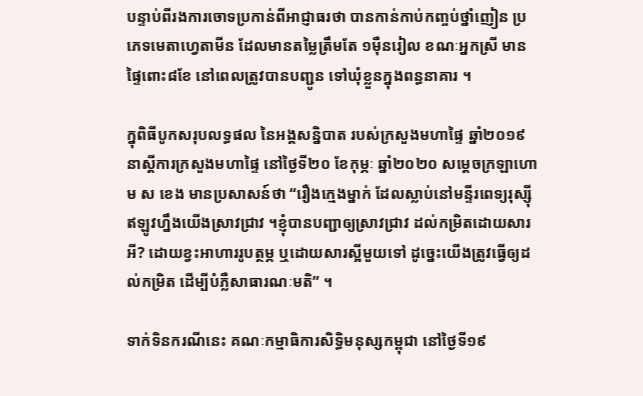បន្ទាប់ពីរងការចោទប្រកាន់ពីអាជ្ញាធរថា បានកាន់កាប់កញ្ចប់ថ្នាំញៀន ប្រភេទមេតាហ្វេតាមីន ដែលមានតម្លៃត្រឹមតែ ១ម៉ឺនរៀល ខណៈអ្នកស្រី មានផ្ទៃពោះ៨ខែ នៅពេលត្រូវបានបញ្ជូន ទៅឃុំខ្លួនក្នុងពន្ធនាគារ ។

ក្នុពិធីបូកសរុបលទ្ធផល នៃអង្គសន្និបាត របស់ក្រសួងមហាផ្ទៃ ឆ្នាំ២០១៩ នាស្ដីការក្រសួងមហាផ្ទៃ នៅថ្ងៃទី២០ ខែកុម្ភៈ ឆ្នាំ២០២០ សម្ដេចក្រឡាហោម ស ខេង មានប្រសាសន៍ថា “រឿងក្មេងម្នាក់ ដែលស្លាប់នៅមន្ទីរពេទ្យរុស្ស៊ី ឥឡូវហ្នឹងយើងស្រាវជ្រាវ ។ខ្ញុំបានបញ្ជាឲ្យស្រាវជ្រាវ ដល់កម្រិតដោយសារអី? ដោយខ្វះអាហាររូបត្ថម្ភ ឬដោយសារស្អីមួយទៅ ដូច្នេះយើងត្រូវធ្វើឲ្យដល់កម្រិត ដើម្បីបំភ្លឺសាធារណៈមតិ” ។

ទាក់ទិនករណីនេះ គណៈកម្មាធិការសិទ្ធិមនុស្សកម្ពុជា នៅថ្ងៃទី១៩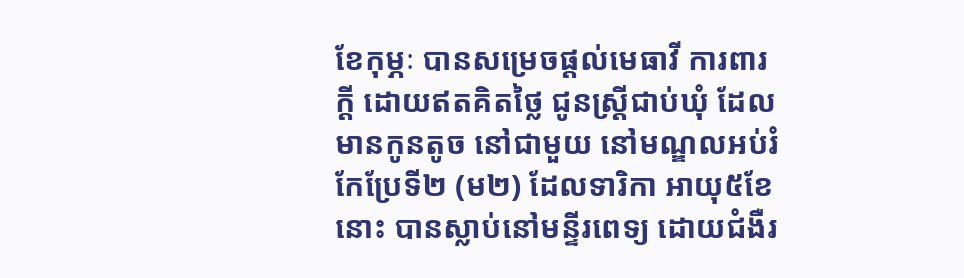ខែកុម្ភៈ បានសម្រេចផ្តល់មេធាវី ការពារក្តី ដោយឥតគិតថ្លៃ ជូនស្ត្រីជាប់ឃុំ ដែលមានកូនតូច នៅជាមួយ នៅមណ្ឌលអប់រំកែប្រែទី២ (ម២) ដែលទារិកា អាយុ៥ខែនោះ បានស្លាប់នៅមន្ទីរពេទ្យ ដោយជំងឺរ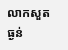លាកសួតធ្ងន់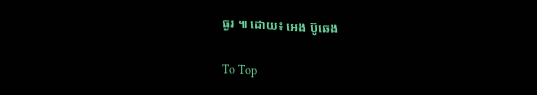ធ្ងរ ៕ ដោយ៖ អេង ប៊ូឆេង

To Top